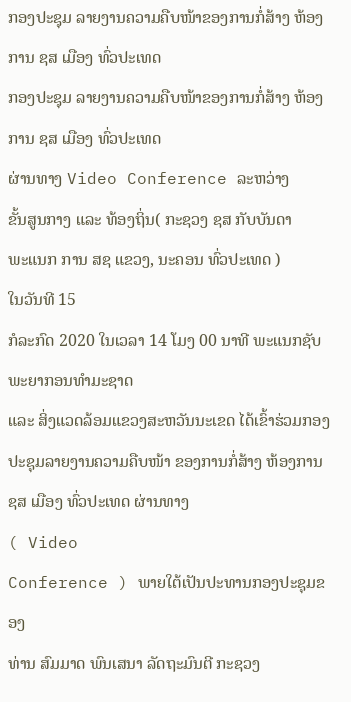ກອງປະຊຸມ ລາຍງານຄວາມຄືບໜ້າຂອງການກໍ່ສ້າງ ຫ້ອງການ ຊສ ເມືອງ ທົ່ວປະເທດ
ກອງປະຊຸມ ລາຍງານຄວາມຄືບໜ້າຂອງການກໍ່ສ້າງ ຫ້ອງການ ຊສ ເມືອງ ທົ່ວປະເທດ
ຜ່ານທາງ Video Conference ລະຫວ່າງ
ຂັ້ນສູນກາງ ແລະ ທ້ອງຖິ່ນ( ກະຊວງ ຊສ ກັບບັນດາ
ພະແນກ ການ ສຊ ແຂວງ, ນະຄອນ ທົ່ວປະເທດ )
ໃນວັນທີ 15
ກໍລະກົດ 2020 ໃນເວລາ 14 ໂມງ 00 ນາທີ ພະແນກຊັບພະຍາກອນທຳມະຊາດ
ແລະ ສິ່ງແວດລ້ອມແຂວງສະຫວັນນະເຂດ ໄດ້ເຂົ້າຮ່ວມກອງປະຊຸມລາຍງານຄວາມຄືບໜ້າ ຂອງການກໍ່ສ້າງ ຫ້ອງການ
ຊສ ເມືອງ ທົ່ວປະເທດ ຜ່ານທາງ
( Video
Conference ) ພາຍໃຕ້ເປັນປະທານກອງປະຊຸມຂອງ
ທ່ານ ສົມມາດ ພົນເສນາ ລັດຖະມົນຕີ ກະຊວງ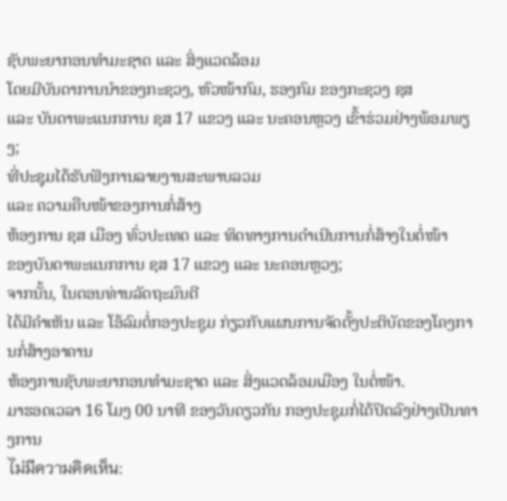ຊັບພະຍາກອນທຳມະຊາດ ແລະ ສິ່ງແວດລ້ອມ
ໂດຍມີບັນດາການນຳຂອງກະຊວງ, ຫົວໜ້າກົມ, ຮອງກົມ ຂອງກະຊວງ ຊສ
ແລະ ບັນດາພະແນກການ ຊສ 17 ແຂວງ ແລະ ນະຄອນຫຼວງ ເຂົ້າຮ່ວມຢ່າງພ້ອມພຽງ;
ທີ່ປະຊຸມໄດ້ຮັບຟັງການລາຍງານສະພາບລວມ
ແລະ ຄວາມຄືບໜ້າຂອງການກໍ່ສ້າງ
ຫ້ອງການ ຊສ ເມືອງ ທົ່ວປະເທດ ແລະ ທິດທາງການດຳເນີນການກໍ່ສ້າງໃນຕໍ່ໜ້າ
ຂອງບັນດາພະແນກການ ຊສ 17 ແຂວງ ແລະ ນະຄອນຫຼວງ;
ຈາກນັ້ນ, ໃນຕອນທ່ານລັດຖະມົນຕີ
ໄດ້ມີຄຳເຫັນ ແລະ ໂອ້ລົມຕໍ່ກອງປະຊຸມ ກ່ຽວກັບແຜນການຈັດຕັ້ງປະຕິບັດຂອງໂຄງການກໍ່ສ້າງອາຄານ
ຫ້ອງການຊັບພະຍາກອນທຳມະຊາດ ແລະ ສິ່ງແວດລ້ອມເມືອງ ໃນຕໍ່ໜ້າ.
ມາຮອດເວລາ 16 ໂມງ 00 ນາທີ ຂອງວັນດຽວກັນ ກອງປະຊຸມກໍ່ໄດ້ປິດລົງຢ່າງເປັນທາງການ
ไม่มีความคิดเห็น: